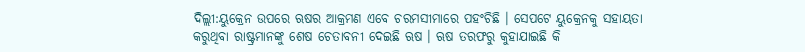ଦିଲ୍ଲୀ:ୟୁକ୍ରେନ ଉପରେ ଋଷର ଆକ୍ରମଣ ଏବେ ଚରମସୀମାରେ ପହଂଚିଛି । ସେପଟେ ୟୁକ୍ରେନକୁ ସହାୟତା କରୁଥିବା ରାଷ୍ଟ୍ରମାନଙ୍କୁ ଶେଷ ଚେତାବନୀ ଦେଇଛି ଋଷ । ଋଷ ତରଫରୁ କୁହାଯାଇଛି କି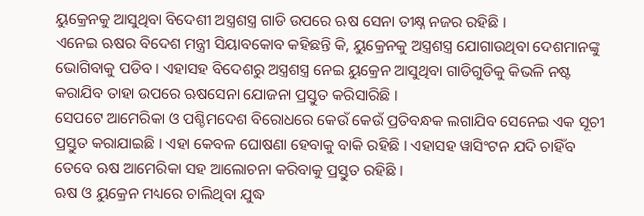ୟୁକ୍ରେନକୁ ଆସୁଥିବା ବିଦେଶୀ ଅସ୍ତ୍ରଶସ୍ତ୍ର ଗାଡି ଉପରେ ଋଷ ସେନା ତୀକ୍ଷ୍ନ ନଜର ରହିଛି ।
ଏନେଇ ଋଷର ବିଦେଶ ମନ୍ତ୍ରୀ ସିୟାବକୋବ କହିଛନ୍ତି କି, ୟୁକ୍ରେନକୁ ଅସ୍ତ୍ରଶସ୍ତ୍ର ଯୋଗାଉଥିବା ଦେଶମାନଙ୍କୁ ଭୋଗିବାକୁ ପଡିବ । ଏହାସହ ବିଦେଶରୁ ଅସ୍ତ୍ରଶସ୍ତ୍ର ନେଇ ୟୁକ୍ରେନ ଆସୁଥିବା ଗାଡିଗୁଡିକୁ କିଭଳି ନଷ୍ଟ କରାଯିବ ତାହା ଉପରେ ଋଷସେନା ଯୋଜନା ପ୍ରସ୍ତୁତ କରିସାରିଛି ।
ସେପଟେ ଆମେରିକା ଓ ପଶ୍ଚିମଦେଶ ବିରୋଧରେ କେଉଁ କେଉଁ ପ୍ରତିବନ୍ଧକ ଲଗାଯିବ ସେନେଇ ଏକ ସୂଚୀ ପ୍ରସ୍ତୁତ କରାଯାଇଛି । ଏହା କେବଳ ଘୋଷଣା ହେବାକୁ ବାକି ରହିଛି । ଏହାସହ ୱାସିଂଟନ ଯଦି ଚାହିଁବ ତେବେ ଋଷ ଆମେରିକା ସହ ଆଲୋଚନା କରିବାକୁ ପ୍ରସ୍ତୁତ ରହିଛି ।
ଋଷ ଓ ୟୁକ୍ରେନ ମଧ୍ୟରେ ଚାଲିଥିବା ଯୁଦ୍ଧ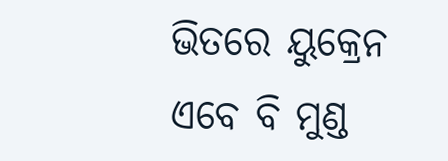ଭିତରେ ୟୁକ୍ରେନ ଏବେ ବି ମୁଣ୍ଡ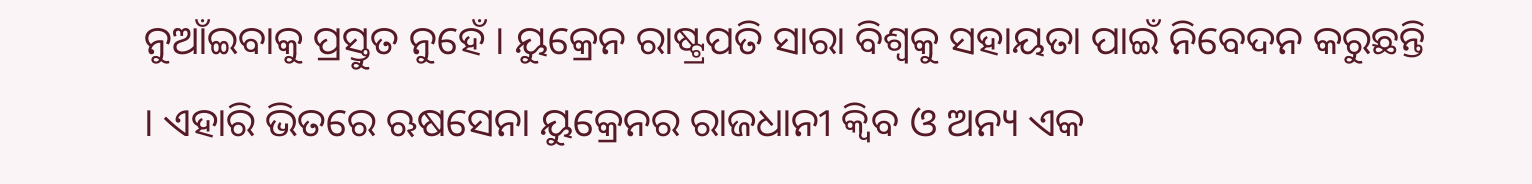ନୁଆଁଇବାକୁ ପ୍ରସ୍ତୁତ ନୁହେଁ । ୟୁକ୍ରେନ ରାଷ୍ଟ୍ରପତି ସାରା ବିଶ୍ୱକୁ ସହାୟତା ପାଇଁ ନିବେଦନ କରୁଛନ୍ତି । ଏହାରି ଭିତରେ ଋଷସେନା ୟୁକ୍ରେନର ରାଜଧାନୀ କ୍ୱିବ ଓ ଅନ୍ୟ ଏକ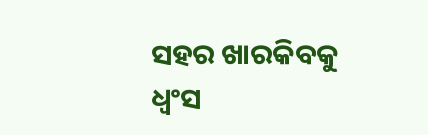ସହର ଖାରକିବକୁ ଧ୍ୱଂସ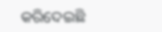କରିଦେଇଛି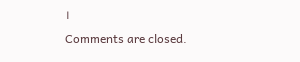।
Comments are closed.